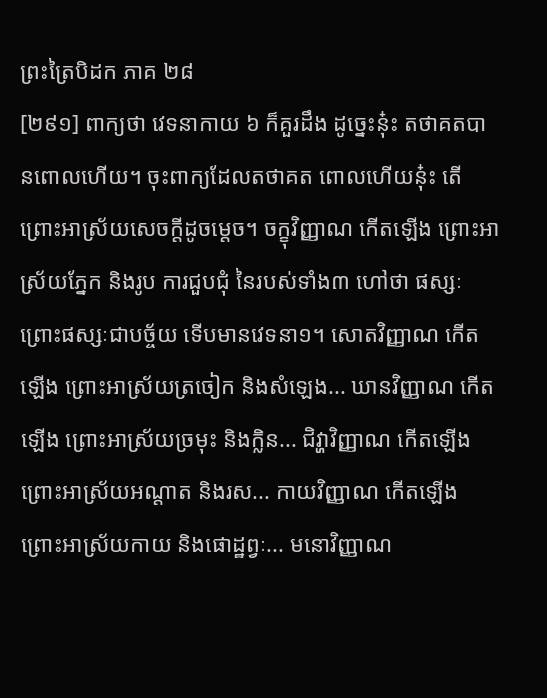ព្រះត្រៃបិដក ភាគ ២៨
[២៩១] ពាក្យថា វេទនាកាយ ៦ ក៏គួរដឹង ដូច្នេះនុ៎ះ តថាគតបានពោលហើយ។ ចុះពាក្យដែលតថាគត ពោលហើយនុ៎ះ តើព្រោះអាស្រ័យសេចក្តីដូចម្តេច។ ចក្ខុវិញ្ញាណ កើតឡើង ព្រោះអាស្រ័យភ្នែក និងរូប ការជួបជុំ នៃរបស់ទាំង៣ ហៅថា ផស្សៈ ព្រោះផស្សៈជាបច្ច័យ ទើបមានវេទនា១។ សោតវិញ្ញាណ កើតឡើង ព្រោះអាស្រ័យត្រចៀក និងសំឡេង... ឃានវិញ្ញាណ កើតឡើង ព្រោះអាស្រ័យច្រមុះ និងក្លិន... ជិវ្ហាវិញ្ញាណ កើតឡើង ព្រោះអាស្រ័យអណ្តាត និងរស... កាយវិញ្ញាណ កើតឡើង ព្រោះអាស្រ័យកាយ និងផោដ្ឋព្វៈ... មនោវិញ្ញាណ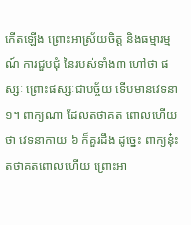កើតឡើង ព្រោះអាស្រ័យចិត្ត និងធម្មារម្មណ៍ ការជួបជុំ នៃរបស់ទាំង៣ ហៅថា ផស្សៈ ព្រោះផស្សៈជាបច្ច័យ ទើបមានវេទនា១។ ពាក្យណា ដែលតថាគត ពោលហើយថា វេទនាកាយ ៦ ក៏គួរដឹង ដូច្នេះ ពាក្យនុ៎ះ តថាគតពោលហើយ ព្រោះអា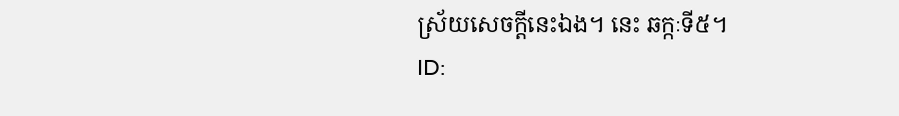ស្រ័យសេចក្តីនេះឯង។ នេះ ឆក្កៈទី៥។
ID: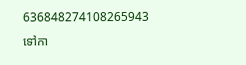636848274108265943
ទៅកា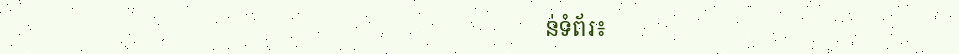ន់ទំព័រ៖